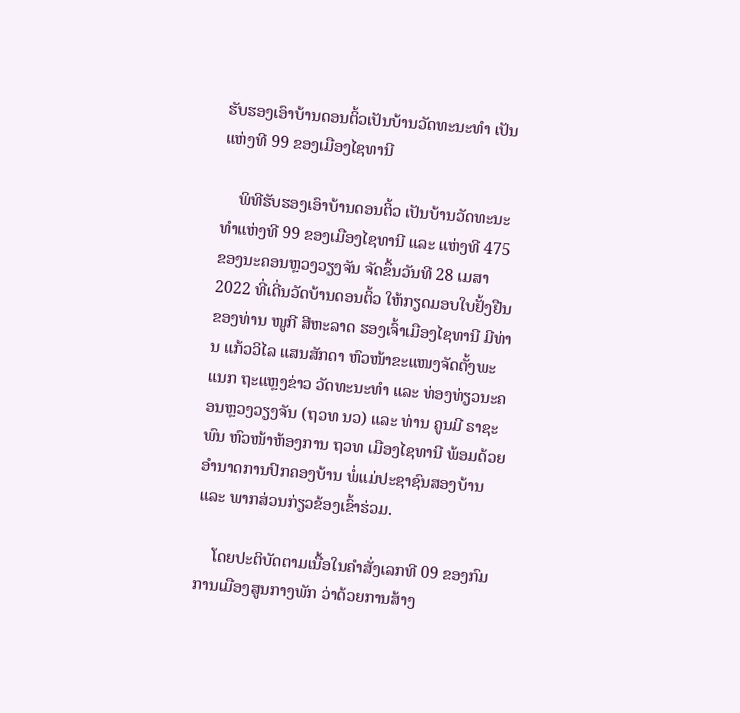ຮັບຮອງເອົາບ້ານດອນຕິ້ວເປັນບ້ານວັດທະນະທໍາ ເປັນແຫ່ງທີ 99 ຂອງເມືອງໄຊທານີ

    ພິທີຮັບຮອງເອົາບ້ານດອນຕິ້ວ ເປັນບ້ານວັດທະນະທໍາແຫ່ງທີ 99 ຂອງເມືອງໄຊທານີ ແລະ ແຫ່ງທີ 475 ຂອງນະຄອນຫຼວງວຽງຈັນ ຈັດຂຶ້ນວັນທີ 28 ເມສາ 2022 ທີ່ເດີ່ນວັດບ້ານດອນຕິ້ວ ໃຫ້ກຽດມອບໃບຢັ້ງຢືນຂອງທ່ານ ໜູກີ ສີຫະລາດ ຮອງເຈົ້າເມືອງໄຊທານີ ມີທ່ານ ແກ້ວວິໄລ ແສນສັກດາ ຫົວໜ້າຂະແໜງຈັດຕັ້ງພະແນກ ຖະແຫຼງຂ່າວ ວັດທະນະທຳ ແລະ ທ່ອງທ່ຽວນະຄອນຫຼວງວຽງຈັນ (ຖວທ ນວ) ແລະ ທ່ານ ຄູນມີ ຣາຊະພົນ ຫົວໜ້າຫ້ອງການ ຖວທ ເມືອງໄຊທານີ ພ້ອມດ້ວຍອໍານາດການປົກຄອງບ້ານ ພໍ່ແມ່ປະຊາຊົນສອງບ້ານ ແລະ ພາກສ່ວນກ່ຽວຂ້ອງເຂົ້າຮ່ວມ.

    ໂດຍປະຕິບັດຕາມເນື້ອໃນຄຳສັ່ງເລກທີ 09 ຂອງກົມການເມືອງສູນກາງພັກ ວ່າດ້ວຍການສ້າງ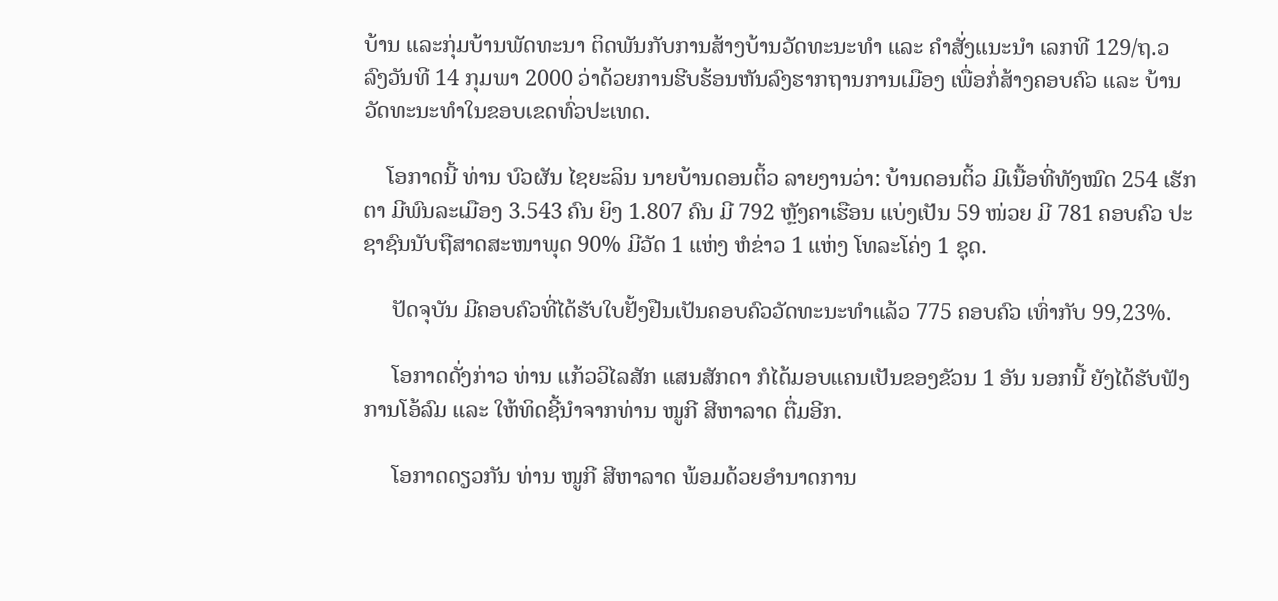ບ້ານ ແລະກຸ່ມບ້ານພັດທະນາ ຕິດພັນກັບການສ້າງບ້ານວັດທະນະທຳ ແລະ ຄຳສັ່ງແນະນຳ ເລກທີ 129/ຖ.ວ ລົງວັນທີ 14 ກຸມພາ 2000 ວ່າດ້ວຍການຮີບຮ້ອນຫັນລົງຮາກຖານການເມືອງ ເພື່ອກໍ່ສ້າງຄອບຄົວ ແລະ ບ້ານວັດທະນະທຳໃນຂອບເຂດທົ່ວປະເທດ.

    ໂອກາດນີ້ ທ່ານ ບົວຜັນ ໄຊຍະລິນ ນາຍບ້ານດອນຕິ້ວ ລາຍງານວ່າ: ບ້ານດອນຕິ້ວ ມີເນື້ອທີ່ທັງໝົດ 254 ເຮັກຕາ ມີພົນລະເມືອງ 3.543 ຄົນ ຍິງ 1.807 ຄົນ ມີ 792 ຫຼັງຄາເຮືອນ ແບ່ງເປັນ 59 ໜ່ວຍ ມີ 781 ຄອບຄົວ ປະຊາຊົນນັບຖືສາດສະໜາພຸດ 90% ມີວັດ 1 ແຫ່ງ ຫໍຂ່າວ 1 ແຫ່ງ ໂທລະໂຄ່ງ 1 ຊຸດ.

     ປັດຈຸບັນ ມີຄອບຄົວທີ່ໄດ້ຮັບໃບຢັ້ງຢືນເປັນຄອບຄົວວັດທະນະທຳແລ້ວ 775 ຄອບຄົວ ເທົ່າກັບ 99,23%.

     ໂອກາດດັ່ງກ່າວ ທ່ານ ແກ້ວວິໄລສັກ ແສນສັກດາ ກໍໄດ້ມອບແຄນເປັນຂອງຂັວນ 1 ອັນ ນອກນີ້ ຍັງໄດ້ຮັບຟັງການໂອ້ລົມ ແລະ ໃຫ້ທິດຊີ້ນໍາຈາກທ່ານ ໜູກີ ສີຫາລາດ ຕື່ມອີກ.

     ໂອກາດດຽວກັນ ທ່ານ ໜູກີ ສີຫາລາດ ພ້ອມດ້ວຍອຳນາດການ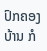ປົກຄອງບ້ານ ກໍ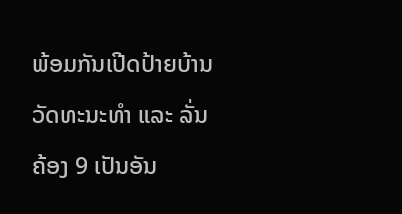ພ້ອມກັນເປີດປ້າຍບ້ານວັດທະນະທຳ ແລະ ລັ່ນຄ້ອງ 9 ເປັນອັນ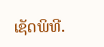ເຊັດພິທີ.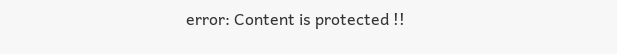error: Content is protected !!